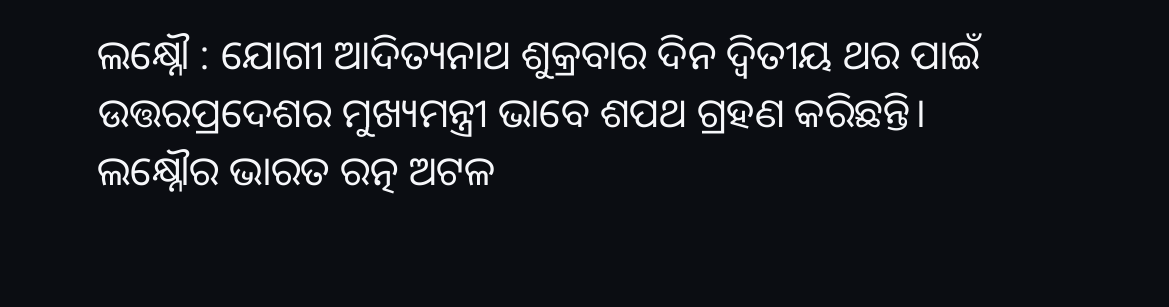ଲକ୍ଷ୍ନୌ : ଯୋଗୀ ଆଦିତ୍ୟନାଥ ଶୁକ୍ରବାର ଦିନ ଦ୍ୱିତୀୟ ଥର ପାଇଁ ଉତ୍ତରପ୍ରଦେଶର ମୁଖ୍ୟମନ୍ତ୍ରୀ ଭାବେ ଶପଥ ଗ୍ରହଣ କରିଛନ୍ତି। ଲକ୍ଷ୍ନୌର ଭାରତ ରତ୍ନ ଅଟଳ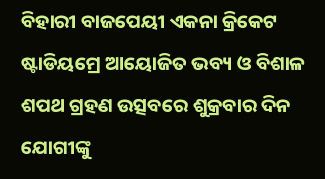ବିହାରୀ ବାଜପେୟୀ ଏକନା କ୍ରିକେଟ ଷ୍ଟାଡିୟମ୍ରେ ଆୟୋଜିତ ଭବ୍ୟ ଓ ବିଶାଳ ଶପଥ ଗ୍ରହଣ ଉତ୍ସବରେ ଶୁକ୍ରବାର ଦିନ ଯୋଗୀଙ୍କୁ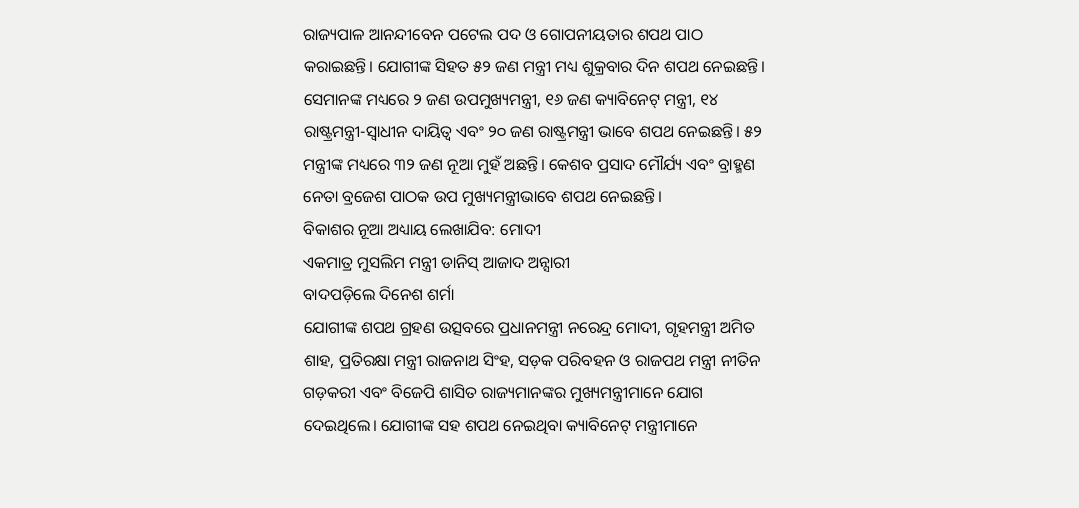ରାଜ୍ୟପାଳ ଆନନ୍ଦୀବେନ ପଟେଲ ପଦ ଓ ଗୋପନୀୟତାର ଶପଥ ପାଠ କରାଇଛନ୍ତି। ଯୋଗୀଙ୍କ ସିହତ ୫୨ ଜଣ ମନ୍ତ୍ରୀ ମଧ୍ୟ ଶୁକ୍ରବାର ଦିନ ଶପଥ ନେଇଛନ୍ତି। ସେମାନଙ୍କ ମଧ୍ୟରେ ୨ ଜଣ ଉପମୁଖ୍ୟମନ୍ତ୍ରୀ, ୧୬ ଜଣ କ୍ୟାବିନେଟ୍ ମନ୍ତ୍ରୀ, ୧୪ ରାଷ୍ଟ୍ରମନ୍ତ୍ରୀ-ସ୍ବାଧୀନ ଦାୟିତ୍ବ ଏବଂ ୨୦ ଜଣ ରାଷ୍ଟ୍ରମନ୍ତ୍ରୀ ଭାବେ ଶପଥ ନେଇଛନ୍ତି। ୫୨ ମନ୍ତ୍ରୀଙ୍କ ମଧ୍ୟରେ ୩୨ ଜଣ ନୂଆ ମୁହଁ ଅଛନ୍ତି। କେଶବ ପ୍ରସାଦ ମୌର୍ଯ୍ୟ ଏବଂ ବ୍ରାହ୍ମଣ ନେତା ବ୍ରଜେଶ ପାଠକ ଉପ ମୁଖ୍ୟମନ୍ତ୍ରୀଭାବେ ଶପଥ ନେଇଛନ୍ତି।
ବିକାଶର ନୂଆ ଅଧ୍ୟାୟ ଲେଖାଯିବ: ମୋଦୀ
ଏକମାତ୍ର ମୁସଲିମ ମନ୍ତ୍ରୀ ଡାନିସ୍ ଆଜାଦ ଅନ୍ସାରୀ
ବାଦପଡ଼ିଲେ ଦିନେଶ ଶର୍ମା
ଯୋଗୀଙ୍କ ଶପଥ ଗ୍ରହଣ ଉତ୍ସବରେ ପ୍ରଧାନମନ୍ତ୍ରୀ ନରେନ୍ଦ୍ର ମୋଦୀ, ଗୃହମନ୍ତ୍ରୀ ଅମିତ ଶାହ, ପ୍ରତିରକ୍ଷା ମନ୍ତ୍ରୀ ରାଜନାଥ ସିଂହ, ସଡ଼କ ପରିବହନ ଓ ରାଜପଥ ମନ୍ତ୍ରୀ ନୀତିନ ଗଡ଼କରୀ ଏବଂ ବିଜେପି ଶାସିତ ରାଜ୍ୟମାନଙ୍କର ମୁଖ୍ୟମନ୍ତ୍ରୀମାନେ ଯୋଗ ଦେଇଥିଲେ। ଯୋଗୀଙ୍କ ସହ ଶପଥ ନେଇଥିବା କ୍ୟାବିନେଟ୍ ମନ୍ତ୍ରୀମାନେ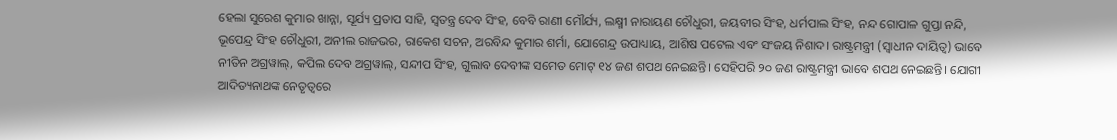ହେଲା ସୁରେଶ କୁମାର ଖାନ୍ନା, ସୂର୍ଯ୍ୟ ପ୍ରତାପ ସାହି, ସ୍ବତନ୍ତ୍ର ଦେବ ସିଂହ, ବେବି ରାଣୀ ମୌର୍ଯ୍ୟ, ଲକ୍ଷ୍ମୀ ନାରାୟଣ ଚୌଧୁରୀ, ଜୟବୀର ସିଂହ, ଧର୍ମପାଲ ସିଂହ, ନନ୍ଦ ଗୋପାଳ ଗୁପ୍ତା ନନ୍ଦି, ଭୂପେନ୍ଦ୍ର ସିଂହ ଚୌଧୁରୀ, ଅନୀଲ ରାଜଭର, ରାକେଶ ସଚନ, ଅରବିନ୍ଦ କୁମାର ଶର୍ମା, ଯୋଗେନ୍ଦ୍ର ଉପାଧ୍ୟାୟ, ଆଶିଷ ପଟେଲ ଏବଂ ସଂଜୟ ନିଶାଦ। ରାଷ୍ଟ୍ରମନ୍ତ୍ରୀ (ସ୍ବାଧୀନ ଦାୟିତ୍ବ) ଭାବେ ନୀତିନ ଅଗ୍ରୱାଲ୍, କପିଲ ଦେବ ଅଗ୍ରୱାଲ୍, ସନ୍ଦୀପ ସିଂହ, ଗୁଲାବ ଦେବୀଙ୍କ ସମେତ ମୋଟ୍ ୧୪ ଜଣ ଶପଥ ନେଇଛନ୍ତି। ସେହିପରି ୨୦ ଜଣ ରାଷ୍ଟ୍ରମନ୍ତ୍ରୀ ଭାବେ ଶପଥ ନେଇଛନ୍ତି। ଯୋଗୀ ଆଦିତ୍ୟନାଥଙ୍କ ନେତୃତ୍ବରେ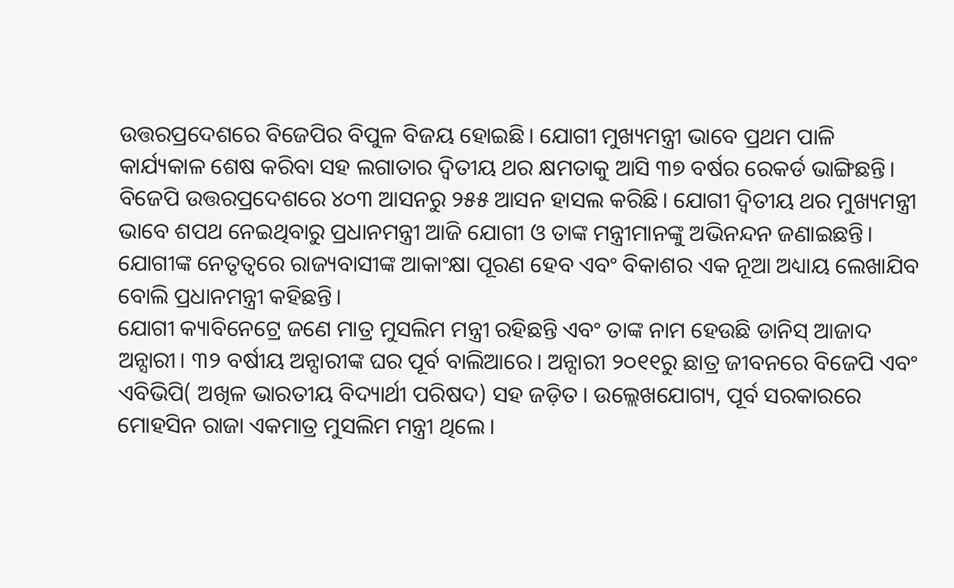ଉତ୍ତରପ୍ରଦେଶରେ ବିଜେପିର ବିପୁଳ ବିଜୟ ହୋଇଛି। ଯୋଗୀ ମୁଖ୍ୟମନ୍ତ୍ରୀ ଭାବେ ପ୍ରଥମ ପାଳି କାର୍ଯ୍ୟକାଳ ଶେଷ କରିବା ସହ ଲଗାତାର ଦ୍ବିତୀୟ ଥର କ୍ଷମତାକୁ ଆସି ୩୭ ବର୍ଷର ରେକର୍ଡ ଭାଙ୍ଗିଛନ୍ତି। ବିଜେପି ଉତ୍ତରପ୍ରଦେଶରେ ୪୦୩ ଆସନରୁ ୨୫୫ ଆସନ ହାସଲ କରିଛି। ଯୋଗୀ ଦ୍ବିତୀୟ ଥର ମୁଖ୍ୟମନ୍ତ୍ରୀ ଭାବେ ଶପଥ ନେଇଥିବାରୁ ପ୍ରଧାନମନ୍ତ୍ରୀ ଆଜି ଯୋଗୀ ଓ ତାଙ୍କ ମନ୍ତ୍ରୀମାନଙ୍କୁ ଅଭିନନ୍ଦନ ଜଣାଇଛନ୍ତି। ଯୋଗୀଙ୍କ ନେତୃତ୍ବରେ ରାଜ୍ୟବାସୀଙ୍କ ଆକାଂକ୍ଷା ପୂରଣ ହେବ ଏବଂ ବିକାଶର ଏକ ନୂଆ ଅଧ୍ୟାୟ ଲେଖାଯିବ ବୋଲି ପ୍ରଧାନମନ୍ତ୍ରୀ କହିଛନ୍ତି।
ଯୋଗୀ କ୍ୟାବିନେଟ୍ରେ ଜଣେ ମାତ୍ର ମୁସଲିମ ମନ୍ତ୍ରୀ ରହିଛନ୍ତି ଏବଂ ତାଙ୍କ ନାମ ହେଉଛି ଡାନିସ୍ ଆଜାଦ ଅନ୍ସାରୀ। ୩୨ ବର୍ଷୀୟ ଅନ୍ସାରୀଙ୍କ ଘର ପୂର୍ବ ବାଲିଆରେ। ଅନ୍ସାରୀ ୨୦୧୧ରୁ ଛାତ୍ର ଜୀବନରେ ବିଜେପି ଏବଂ ଏବିଭିପି( ଅଖିଳ ଭାରତୀୟ ବିଦ୍ୟାର୍ଥୀ ପରିଷଦ) ସହ ଜଡ଼ିତ। ଉଲ୍ଲେଖଯୋଗ୍ୟ, ପୂର୍ବ ସରକାରରେ ମୋହସିନ ରାଜା ଏକମାତ୍ର ମୁସଲିମ ମନ୍ତ୍ରୀ ଥିଲେ।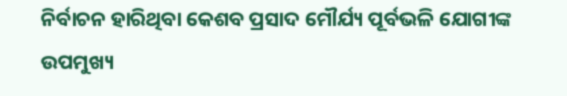ନିର୍ବାଚନ ହାରିଥିବା କେଶବ ପ୍ରସାଦ ମୌର୍ଯ୍ୟ ପୂର୍ବଭଳି ଯୋଗୀଙ୍କ ଉପମୁଖ୍ୟ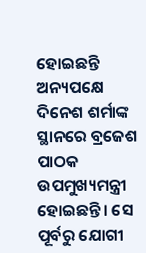ହୋଇଛନ୍ତି ଅନ୍ୟପକ୍ଷେ ଦିନେଶ ଶର୍ମାଙ୍କ ସ୍ଥାନରେ ବ୍ରଜେଶ ପାଠକ ଉପମୁଖ୍ୟମନ୍ତ୍ରୀ ହୋଇଛନ୍ତି। ସେ ପୂର୍ବରୁ ଯୋଗୀ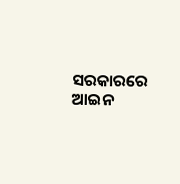ସରକାରରେ ଆଇନ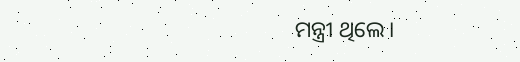ମନ୍ତ୍ରୀ ଥିଲେ।